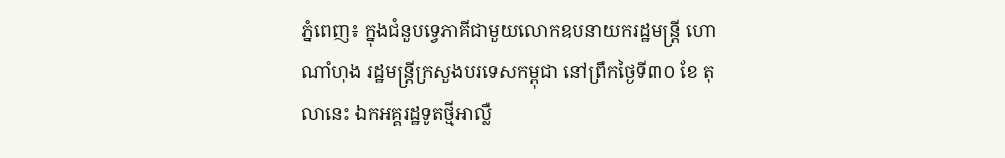ភ្នំពេញ៖ ក្នុងជំនួបទ្វេភាគីជាមួយលោកឧបនាយករដ្ឋមន្រ្តី ហោ ណាំហុង រដ្ឋមន្រ្តីក្រសួងបរទេសកម្ពុជា នៅព្រឹកថ្ងៃទី៣០ ខែ តុលានេះ ឯកអគ្គរដ្ឋទូតថ្មីអាល្លឺ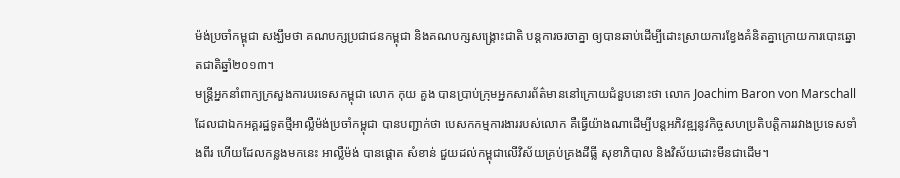ម៉ង់ប្រចាំកម្ពុជា សង្ឃឹមថា គណបក្សប្រជាជនកម្ពុជា និងគណបក្សសង្រ្គោះជាតិ បន្តការចរចាគ្នា ឲ្យបានឆាប់ដើម្បីដោះស្រាយការខ្វែងគំនិតគ្នាក្រោយការបោះឆ្នោតជាតិឆ្នាំ២០១៣។
មន្រ្តីអ្នកនាំពាក្យក្រសួងការបរទេសកម្ពុជា លោក កុយ គួង បានប្រាប់ក្រុមអ្នកសារព័ត៌មាននៅក្រោយជំនួបនោះថា លោក Joachim Baron von Marschall ដែលជាឯកអគ្គរដ្ឋទូតថ្មីអាល្លឺម៉ង់ប្រចាំកម្ពុជា បានបញ្ជាក់ថា បេសកកម្មការងាររបស់លោក គឺធ្វើយ៉ាងណាដើម្បីបន្តអភិវឌ្ឍនូវកិច្ចសហប្រតិបត្តិការរវាងប្រទេសទាំងពីរ ហើយដែលកន្លងមកនេះ អាល្លឺម៉ង់ បានផ្តោត សំខាន់ ជួយដល់កម្ពុជាលើវិស័យគ្រប់គ្រងដីធ្លី សុខាភិបាល និងវិស័យដោះមីនជាដើម។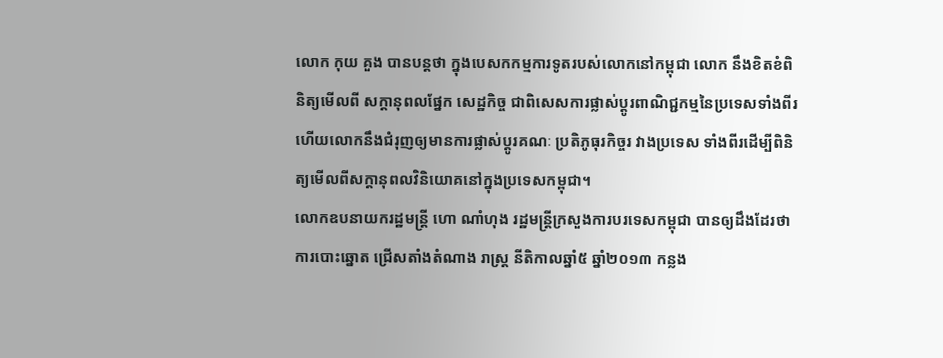លោក កុយ គួង បានបន្តថា ក្នុងបេសកកម្មការទូតរបស់លោកនៅកម្ពុជា លោក នឹងខិតខំពិនិត្យមើលពី សក្តានុពលផ្នែក សេដ្ឋកិច្ច ជាពិសេសការផ្លាស់ប្តូរពាណិជ្ជកម្មនៃប្រទេសទាំងពីរ ហើយលោកនឹងជំរុញឲ្យមានការផ្លាស់ប្តូរគណៈ ប្រតិភូធុរកិច្ចរ វាងប្រទេស ទាំងពីរដើម្បីពិនិត្យមើលពីសក្តានុពលវិនិយោគនៅក្នុងប្រទេសកម្ពុជា។
លោកឧបនាយករដ្ឋមន្រ្តី ហោ ណាំហុង រដ្ឋមន្រ្តីក្រសួងការបរទេសកម្ពុជា បានឲ្យដឹងដែរថា ការបោះឆ្នោត ជ្រើសតាំងតំណាង រាស្រ្ត នីតិកាលឆ្នាំ៥ ឆ្នាំ២០១៣ កន្លង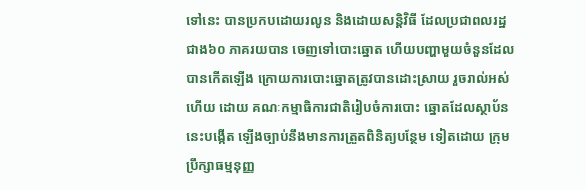ទៅនេះ បានប្រកបដោយរលូន និងដោយសន្តិវិធី ដែលប្រជាពលរដ្ឋ ជាង៦០ ភាគរយបាន ចេញទៅបោះឆ្នោត ហើយបញ្ហាមួយចំនួនដែលបានកើតឡើង ក្រោយការបោះឆ្នោតត្រូវបានដោះស្រាយ រួចរាល់អស់ហើយ ដោយ គណៈកម្មាធិការជាតិរៀបចំការបោះ ឆ្នោតដែលស្ថាប័ននេះបង្កើត ឡើងច្បាប់នឹងមានការត្រួតពិនិត្យបន្ថែម ទៀតដោយ ក្រុមប្រឹក្សាធម្មនុញ្ញ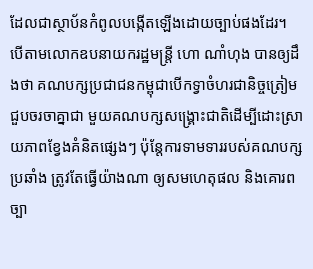ដែលជាស្ថាប័នកំពូលបង្កើតឡើងដោយច្បាប់ផងដែរ។
បើតាមលោកឧបនាយករដ្ឋមន្រ្តី ហោ ណាំហុង បានឲ្យដឹងថា គណបក្សប្រជាជនកម្ពុជាបើកទ្វាចំហរជានិច្ចត្រៀម ជួបចរចាគ្នាជា មួយគណបក្សសង្រ្គោះជាតិដើម្បីដោះស្រាយភាពខ្វែងគំនិតផ្សេងៗ ប៉ុន្តែការទាមទាររបស់គណបក្សប្រឆាំង ត្រូវតែធ្វើយ៉ាងណា ឲ្យសមហេតុផល និងគោរពច្បា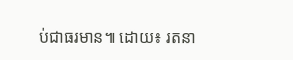ប់ជាធរមាន៕ ដោយ៖ រតនា